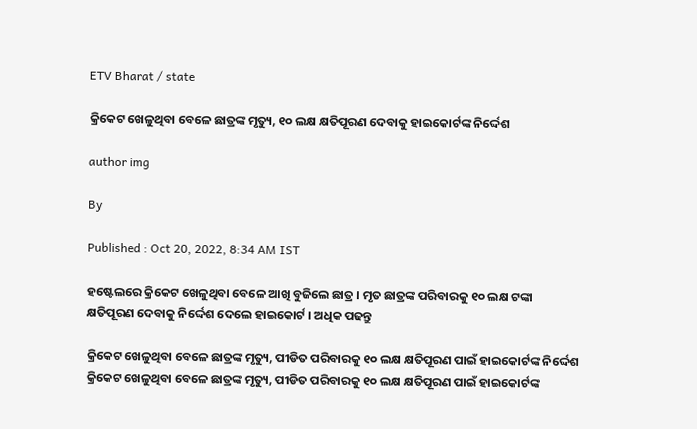ETV Bharat / state

କ୍ରିକେଟ ଖେଳୁଥିବା ବେଳେ ଛାତ୍ରଙ୍କ ମୃତ୍ୟୁ, ୧୦ ଲକ୍ଷ କ୍ଷତିପୂରଣ ଦେବାକୁ ହାଇକୋର୍ଟଙ୍କ ନିର୍ଦ୍ଦେଶ

author img

By

Published : Oct 20, 2022, 8:34 AM IST

ହଷ୍ଟେଲରେ କ୍ରିକେଟ ଖେଳୁଥିବା ବେଳେ ଆଖି ବୁଜିଲେ ଛାତ୍ର । ମୃତ ଛାତ୍ରଙ୍କ ପରିବାରକୁ ୧୦ ଲକ୍ଷ ଟଙ୍କା କ୍ଷତିପୂରଣ ଦେବାକୁ ନିର୍ଦ୍ଦେଶ ଦେଲେ ହାଇକୋର୍ଟ । ଅଧିକ ପଢନ୍ତୁ

କ୍ରିକେଟ ଖେଳୁଥିବା ବେଳେ ଛାତ୍ରଙ୍କ ମୃତ୍ୟୁ, ପୀଡିତ ପରିବାରକୁ ୧୦ ଲକ୍ଷ କ୍ଷତିପୂରଣ ପାଇଁ ହାଇକୋର୍ଟଙ୍କ ନିର୍ଦ୍ଦେଶ
କ୍ରିକେଟ ଖେଳୁଥିବା ବେଳେ ଛାତ୍ରଙ୍କ ମୃତ୍ୟୁ, ପୀଡିତ ପରିବାରକୁ ୧୦ ଲକ୍ଷ କ୍ଷତିପୂରଣ ପାଇଁ ହାଇକୋର୍ଟଙ୍କ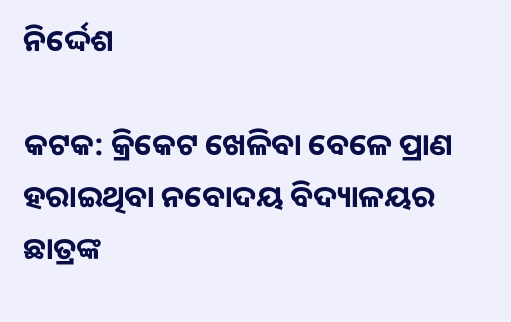ନିର୍ଦ୍ଦେଶ

କଟକ: କ୍ରି‌କେଟ ଖେଳିବା ବେଳେ ପ୍ରାଣ ହରାଇଥିବା ନବୋଦୟ ବିଦ୍ୟାଳୟର ଛାତ୍ରଙ୍କ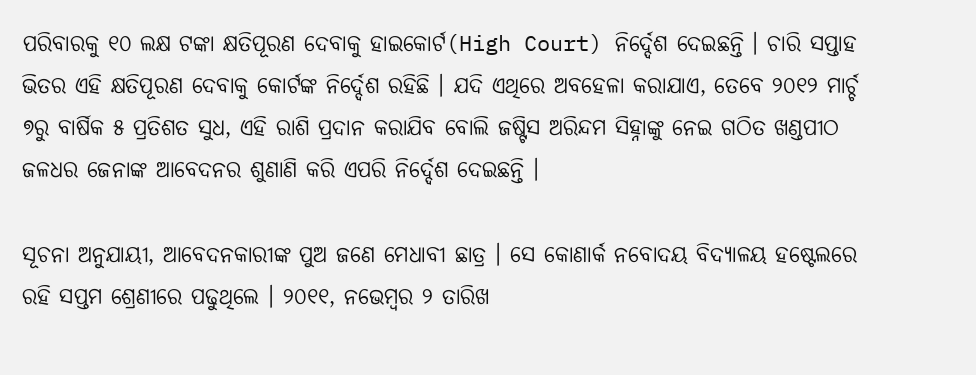ପରିବାରକୁ ୧୦ ଲକ୍ଷ ଟଙ୍କା କ୍ଷତିପୂରଣ ଦେବାକୁ ହାଇକୋର୍ଟ(High Court) ନିର୍ଦ୍ଦେଶ ଦେଇଛନ୍ତି । ଚାରି ସପ୍ତାହ ଭିତର ଏହି କ୍ଷତିପୂରଣ ଦେବାକୁ କୋର୍ଟଙ୍କ ନିର୍ଦ୍ଦେଶ ରହିଛି । ଯଦି ଏଥିରେ ଅବହେଳା କରାଯାଏ, ତେବେ ୨୦୧୨ ମାର୍ଚ୍ଚ ୭ରୁ ବାର୍ଷିକ ୫ ପ୍ରତିଶତ ସୁଧ, ଏହି ରାଶି ପ୍ରଦାନ କରାଯିବ ବୋଲି ଜଷ୍ଟିସ ଅରିନ୍ଦମ ସିହ୍ନାଙ୍କୁ ନେଇ ଗଠିତ ଖଣ୍ଡପୀଠ ଜଳଧର ଜେନାଙ୍କ ଆବେଦନର ଶୁଣାଣି କରି ଏପରି ନିର୍ଦ୍ଦେଶ ଦେଇଛନ୍ତି ।

ସୂଚନା ଅନୁଯାୟୀ, ଆବେଦନକାରୀଙ୍କ ପୁଅ ଜଣେ ମେଧାବୀ ଛାତ୍ର । ସେ କୋଣାର୍କ ନବୋଦୟ ବିଦ୍ୟାଳୟ ହଷ୍ଟେଲରେ ରହି ସପ୍ତମ ଶ୍ରେଣୀରେ ପଢୁଥିଲେ । ୨୦୧୧, ନଭେମ୍ବର ୨ ତାରିଖ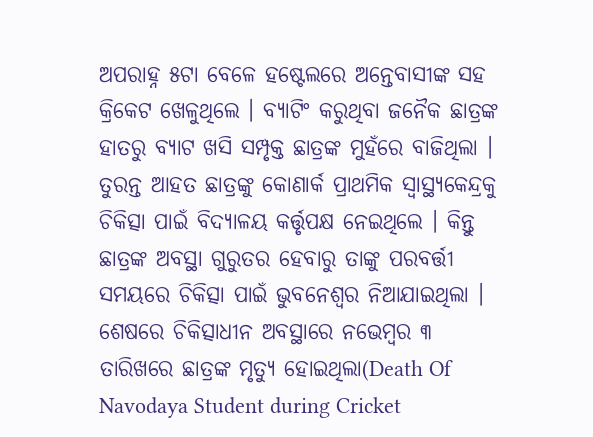ଅପରାହ୍ନ ୫ଟା ବେଳେ ହଷ୍ଟେଲରେ ଅନ୍ତେବାସୀଙ୍କ ସହ କ୍ରିକେଟ ଖେଳୁଥିଲେ । ବ୍ୟାଟିଂ କରୁଥିବା ଜନୈକ ଛାତ୍ରଙ୍କ ହାତରୁ ବ୍ୟାଟ ଖସି ସମ୍ପୃକ୍ତ ଛାତ୍ରଙ୍କ ମୁହଁରେ ବାଜିଥିଲା । ତୁରନ୍ତ ଆହତ ଛାତ୍ରଙ୍କୁ କୋଣାର୍କ ପ୍ରାଥମିକ ସ୍ବାସ୍ଥ୍ୟକେନ୍ଦ୍ରକୁ ଚିକିତ୍ସା ପାଇଁ ବିଦ୍ୟାଳୟ କର୍ତ୍ତୃପକ୍ଷ ନେଇଥିଲେ । କିନ୍ତୁ ଛାତ୍ରଙ୍କ ଅବସ୍ଥା ଗୁରୁତର ହେବାରୁ ତାଙ୍କୁ ପରବର୍ତ୍ତୀ ସମୟରେ ଚିକିତ୍ସା ପାଇଁ ଭୁବନେଶ୍ବର ନିଆଯାଇଥିଲା । ଶେଷରେ ଚିକିତ୍ସାଧୀନ ଅବସ୍ଥାରେ ନଭେମ୍ବର ୩ ତାରିଖରେ ଛାତ୍ରଙ୍କ ମୃତ୍ୟୁ ହୋଇଥିଲା(Death Of Navodaya Student during Cricket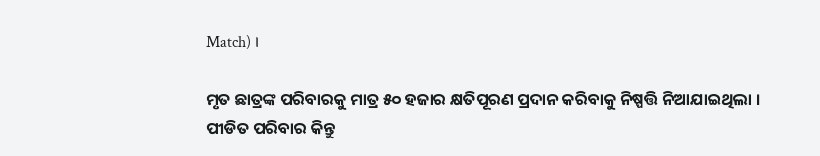Match) ।

ମୃତ ଛାତ୍ରଙ୍କ ପରିବାରକୁ ମାତ୍ର ୫୦ ହଜାର କ୍ଷତିପୂରଣ ପ୍ରଦାନ କରିବାକୁ ନିଷ୍ପତ୍ତି ନିଆଯାଇଥିଲା । ପୀଡିତ ପରିବାର କିନ୍ତୁ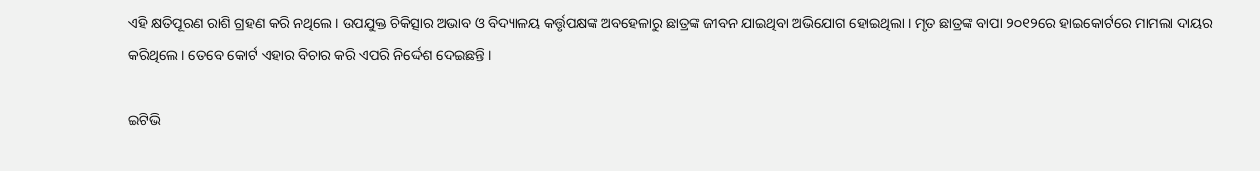ଏହି କ୍ଷତିପୂରଣ ରାଶି ଗ୍ରହଣ କରି ନଥିଲେ । ଉପଯୁକ୍ତ ଚିକିତ୍ସାର ଅଭାବ ଓ ବିଦ୍ୟାଳୟ କର୍ତ୍ତୃପକ୍ଷଙ୍କ ଅବହେଳାରୁ ଛାତ୍ରଙ୍କ ଜୀବନ ଯାଇଥିବା ଅଭିଯୋଗ ହୋଇଥିଲା । ମୃତ ଛାତ୍ରଙ୍କ ବାପା ୨୦୧୨ରେ ହାଇକୋର୍ଟରେ ମାମଲା ଦାୟର କରିଥିଲେ । ତେବେ କୋର୍ଟ ଏହାର ବିଚାର କରି ଏପରି ନିର୍ଦ୍ଦେଶ ଦେଇଛନ୍ତି ।

ଇଟିଭି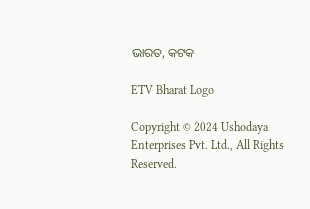ଭାରତ, କଟକ

ETV Bharat Logo

Copyright © 2024 Ushodaya Enterprises Pvt. Ltd., All Rights Reserved.